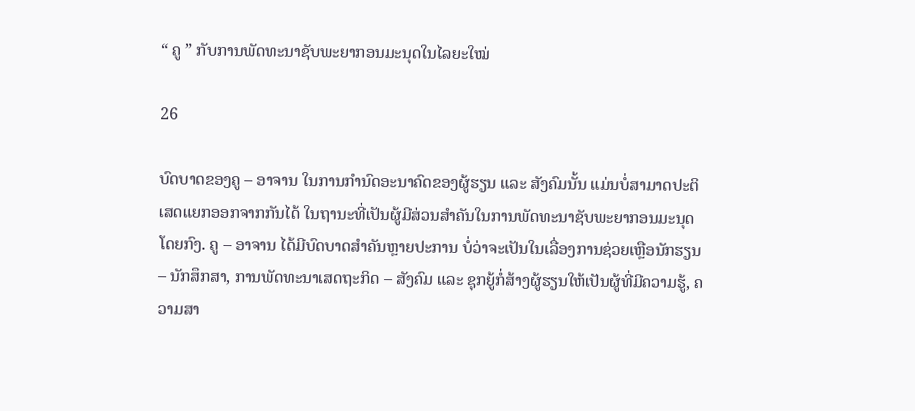“ ຄູ ” ກັບການພັດທະນາຊັບພະຍາກອນມະນຸດໃນໄລຍະໃໝ່

26

ບົດບາດຂອງຄູ – ອາຈານ ໃນການກຳນົດອະນາຄົດຂອງຜູ້ຮຽນ ແລະ ສັງຄົມນັ້ນ ແມ່ນບໍ່ສາມາດປະຕິເສດແຍກອອກຈາກກັນໄດ້ ໃນຖານະທີ່ເປັນຜູ້ມີສ່ວນສຳຄັນໃນການພັດທະນາຊັບພະຍາກອນມະນຸດໂດຍກົງ. ຄູ – ອາຈານ ໄດ້ມີບົດບາດສຳຄັນຫຼາຍປະການ ບໍ່ວ່າຈະເປັນໃນເລື່ອງການຊ່ວຍເຫຼືອນັກຮຽນ – ນັກສຶກສາ, ການພັດທະນາເສດຖະກິດ – ສັງຄົມ ແລະ ຊຸກຍູ້ກໍ່ສ້າງຜູ້ຮຽນໃຫ້ເປັນຜູ້ທີ່ມີຄວາມຮູ້, ຄວາມສາ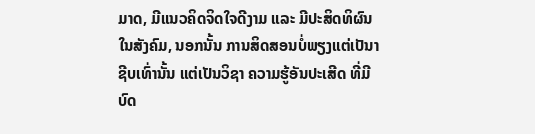ມາດ, ມີແນວຄິດຈິດໃຈດີງາມ ແລະ ມີປະສິດທິຜົນໃນສັງຄົມ, ນອກນັ້ນ ການສິດສອນບໍ່ພຽງແຕ່ເປັນາຊີບເທົ່ານັ້ນ ແຕ່ເປັນວິຊາ ຄວາມຮູ້ອັນປະເສີດ ທີ່ມີບົດ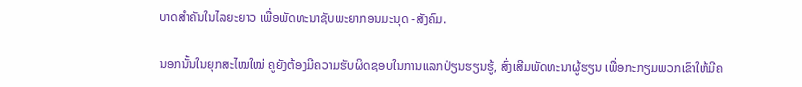ບາດສຳຄັນໃນໄລຍະຍາວ ເພື່ອພັດທະນາຊັບພະຍາກອນມະນຸດ -ສັງຄົມ.

ນອກນັ້ນໃນຍຸກສະໄໝໃໝ່ ຄູຍັງຕ້ອງມີຄວາມຮັບຜິດຊອບໃນການແລກປ່ຽນຮຽນຮູ້, ສົ່ງເສີມພັດທະນາຜູ້ຮຽນ ເພື່ອກະກຽມພວກເຂົາໃຫ້ມີຄ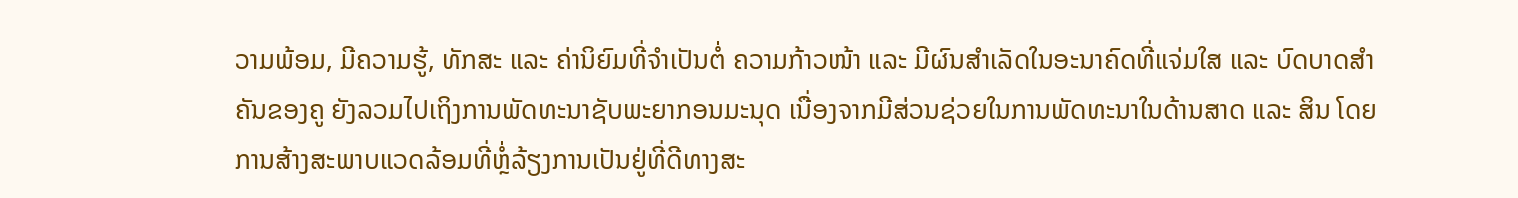ວາມພ້ອມ, ມີຄວາມຮູ້, ທັກສະ ແລະ ຄ່ານິຍົມທີ່ຈຳເປັນຕໍ່ ຄວາມກ້າວໜ້າ ແລະ ມີຜົນສຳເລັດໃນອະນາຄົດທີ່ແຈ່ມໃສ ແລະ ບົດບາດສຳຄັນຂອງຄູ ຍັງລວມໄປເຖິງການພັດທະນາຊັບພະຍາກອນມະນຸດ ເນື່ອງຈາກມີສ່ວນຊ່ວຍໃນການພັດທະນາໃນດ້ານສາດ ແລະ ສິນ ໂດຍການສ້າງສະພາບແວດລ້ອມທີ່ຫຼໍ່ລ້ຽງການເປັນຢູ່ທີ່ດີທາງສະ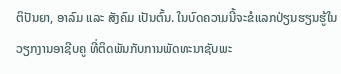ຕິປັນຍາ, ອາລົມ ແລະ ສັງຄົມ ເປັນຕົ້ນ. ໃນບົດຄວາມນີ້ຈະຂໍແລກປ່ຽນຮຽນຮູ້ໃນວຽກງານອາຊີບຄູ ທີ່ຕິດພັນກັບການພັດທະນາຊັບພະ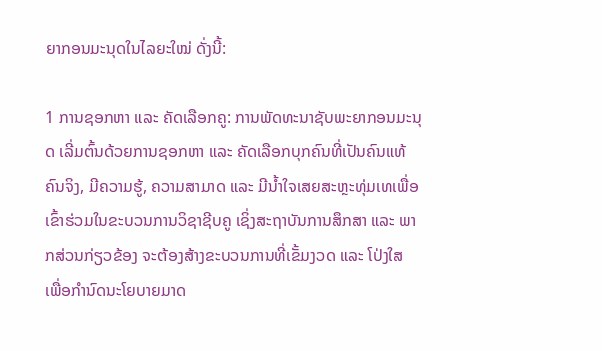ຍາກອນມະນຸດໃນໄລຍະໃໝ່ ດັ່ງນີ້:

1 ການຊອກຫາ ແລະ ຄັດເລືອກຄູ: ການພັດທະນາຊັບພະຍາກອນມະນຸດ ເລີ່ມຕົ້ນດ້ວຍການຊອກຫາ ແລະ ຄັດເລືອກບຸກຄົນທີ່ເປັນຄົນແທ້ຄົນຈິງ, ມີຄວາມຮູ້, ຄວາມສາມາດ ແລະ ມີນໍ້າໃຈເສຍສະຫຼະທຸ່ມເທເພື່ອເຂົ້າຮ່ວມໃນຂະບວນການວິຊາຊີບຄູ ເຊິ່ງສະຖາບັນການສຶກສາ ແລະ ພາກສ່ວນກ່ຽວຂ້ອງ ຈະຕ້ອງສ້າງຂະບວນການທີ່ເຂັ້ມງວດ ແລະ ໂປ່ງໃສ ເພື່ອກຳນົດນະໂຍບາຍມາດ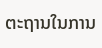ຕະຖານໃນການ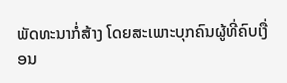ພັດທະນາກໍ່ສ້າງ ໂດຍສະເພາະບຸກຄົນຜູ້ທີ່ຄົບເງື່ອນ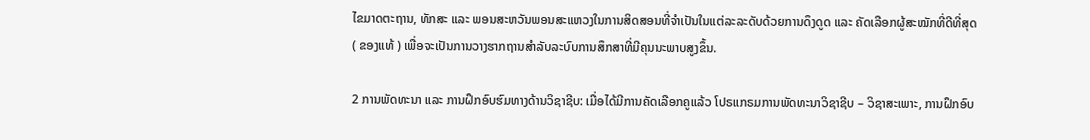ໄຂມາດຕະຖານ, ທັກສະ ແລະ ພອນສະຫວັນພອນສະແຫວງໃນການສິດສອນທີ່ຈຳເປັນໃນແຕ່ລະລະດັບດ້ວຍການດຶງດູດ ແລະ ຄັດເລືອກຜູ້ສະໝັກທີ່ດີທີ່ສຸດ ( ຂອງແທ້ ) ເພື່ອຈະເປັນການວາງຮາກຖານສຳລັບລະບົບການສຶກສາທີ່ມີຄຸນນະພາບສູງຂຶ້ນ.

2 ການພັດທະນາ ແລະ ການຝຶກອົບຮົມທາງດ້ານວິຊາຊີບ: ເມື່ອໄດ້ມີການຄັດເລືອກຄູແລ້ວ ໂປຣແກຣມການພັດທະນາວິຊາຊີບ – ວິຊາສະເພາະ, ການຝຶກອົບ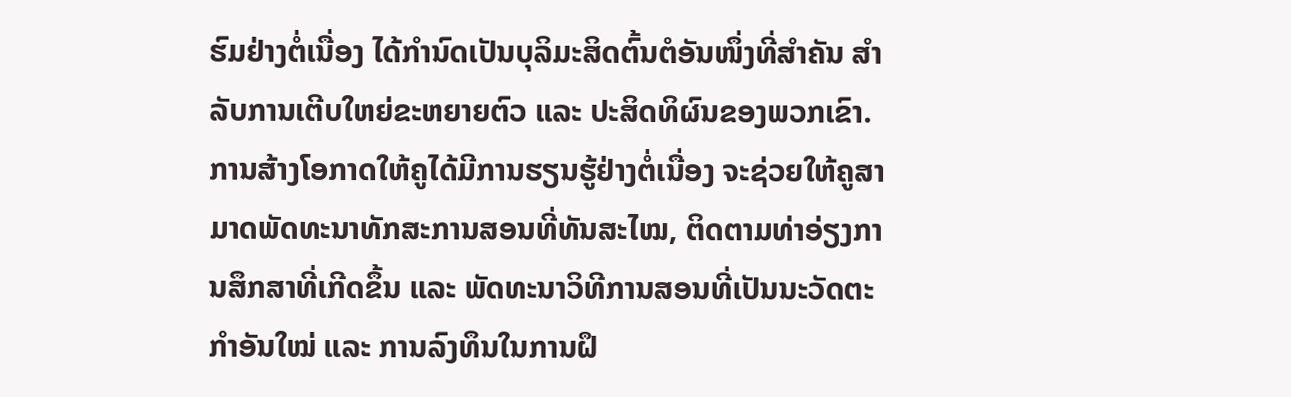ຮົມຢ່າງຕໍ່ເນື່ອງ ໄດ້ກຳນົດເປັນບຸລິມະສິດຕົ້ນຕໍອັນໜຶ່ງທີ່ສຳຄັນ ສຳລັບການເຕີບໃຫຍ່ຂະຫຍາຍຕົວ ແລະ ປະສິດທິຜົນຂອງພວກເຂົາ. ການສ້າງໂອກາດໃຫ້ຄູໄດ້ມີການຮຽນຮູ້ຢ່າງຕໍ່ເນື່ອງ ຈະຊ່ວຍໃຫ້ຄູສາມາດພັດທະນາທັກສະການສອນທີ່ທັນສະໄໝ, ຕິດຕາມທ່າອ່ຽງການສຶກສາທີ່ເກີດຂຶ້ນ ແລະ ພັດທະນາວິທີການສອນທີ່ເປັນນະວັດຕະກຳອັນໃໝ່ ແລະ ການລົງທຶນໃນການຝຶ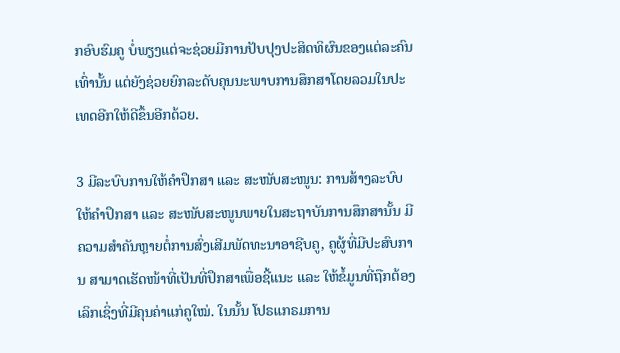ກອົບຮົມຄູ ບໍ່ພຽງແຕ່ຈະຊ່ວຍມີການປັບປຸງປະສິດທິຜົນຂອງແຕ່ລະຄົນເທົ່ານັ້ນ ແຕ່ຍັງຊ່ວຍຍົກລະດັບຄຸນນະພາບການສຶກສາໂດຍລວມໃນປະເທດອີກໃຫ້ດີຂຶ້ນອີກດ້ວຍ.

3 ມີລະບົບການໃຫ້ຄຳປຶກສາ ແລະ ສະໜັບສະໜູນ: ການສ້າງລະບົບໃຫ້ຄໍາປຶກສາ ແລະ ສະໜັບສະໜູນພາຍໃນສະຖາບັນການສຶກສານັ້ນ ມີຄວາມສຳຄັນຫຼາຍຕໍ່ການສົ່ງເສີມພັດທະນາອາຊີບຄູ, ຄູຜູ້ທີ່ມີປະສົບການ ສາມາດເຮັດໜ້າທີ່ເປັນທີ່ປຶກສາເພື່ອຊີ້ແນະ ແລະ ໃຫ້ຂໍ້ມູນທີ່ຖືກຕ້ອງເລິກເຊິ່ງທີ່ມີຄຸນຄ່າແກ່ຄູໃໝ່. ໃນນັ້ນ ໂປຣແກຣມການ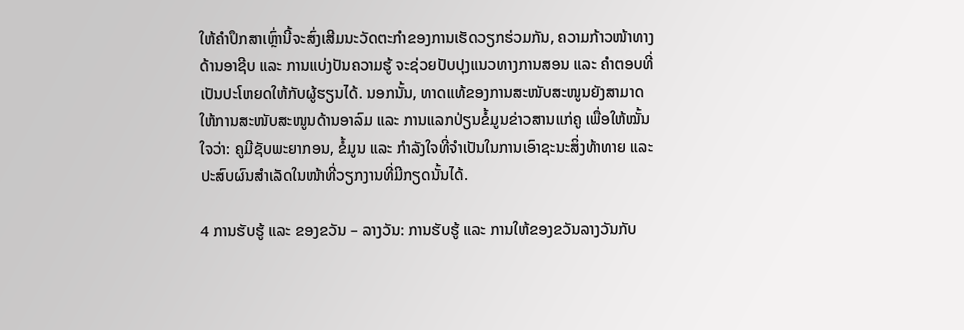ໃຫ້ຄຳປຶກສາເຫຼົ່ານີ້ຈະສົ່ງເສີມນະວັດຕະກຳຂອງການເຮັດວຽກຮ່ວມກັນ, ຄວາມກ້າວໜ້າທາງດ້ານອາຊີບ ແລະ ການແບ່ງປັນຄວາມຮູ້ ຈະຊ່ວຍປັບປຸງແນວທາງການສອນ ແລະ ຄຳຕອບທີ່ເປັນປະໂຫຍດໃຫ້ກັບຜູ້ຮຽນໄດ້. ນອກນັ້ນ, ທາດແທ້ຂອງການສະໜັບສະໜູນຍັງສາມາດໃຫ້ການສະໜັບສະໜູນດ້ານອາລົມ ແລະ ການແລກປ່ຽນຂໍ້ມູນຂ່າວສານແກ່ຄູ ເພື່ອໃຫ້ໝັ້ນໃຈວ່າ: ຄູມີຊັບພະຍາກອນ, ຂໍ້ມູນ ແລະ ກຳລັງໃຈທີ່ຈຳເປັນໃນການເອົາຊະນະສິ່ງທ້າທາຍ ແລະ ປະສົບຜົນສຳເລັດໃນໜ້າທີ່ວຽກງານທີ່ມີກຽດນັ້ນໄດ້.

4 ການຮັບຮູ້ ແລະ ຂອງຂວັນ – ລາງວັນ: ການຮັບຮູ້ ແລະ ການໃຫ້ຂອງຂວັນລາງວັນກັບ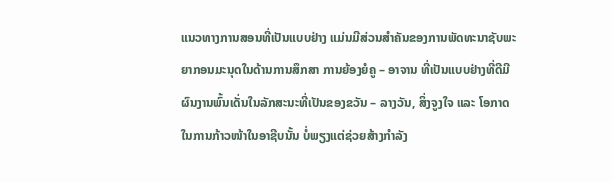ແນວທາງການສອນທີ່ເປັນແບບຢ່າງ ແມ່ນມີສ່ວນສຳຄັນຂອງການພັດທະນາຊັບພະຍາກອນມະນຸດໃນດ້ານການສຶກສາ ການຍ້ອງຍໍຄູ – ອາຈານ ທີ່ເປັນແບບຢ່າງທີ່ດີມີຜົນງານພົ້ນເດັ່ນໃນລັກສະນະທີ່ເປັນຂອງຂວັນ – ລາງວັນ, ສິ່ງຈູງໃຈ ແລະ ໂອກາດໃນການກ້າວໜ້າໃນອາຊີບນັ້ນ ບໍ່ພຽງແຕ່ຊ່ວຍສ້າງກຳລັງ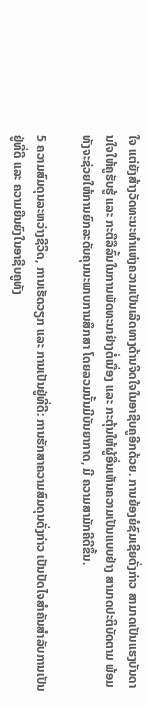ໃຈ ແຕ່ຍັງສ້າງວັດທະນະທຳແຫ່ງຄວາມເປັນເລີດທາງດ້ານຈິດໃຈໃນອາຊີບຄູອີກດ້ວຍ. ການຍ້ອງຍໍຊົມເຊີຍດັ່ງກ່າວ ສາມາດເປັນແຮງບັນດານໃຈໃຫ້ຄູຮັບຮູ້ ແລະ ກະຕືລືລົ້ນໃນການພັດທະນາຢ່າງຕໍ່ເນື່ອງ ແລະ ກະຕຸ້ນໃຫ້ຜູ້ອື່ນເຫັນຄວາມເປັນແບບຢ່າງ ສາມາດປະຕິບັດຕາມ ພ້ອມທັງຈະຊ່ວຍໃຫ້ການຍົກລະດັບຄຸນນະພາບການສຶກສາ ໂດຍລວມນັ້ນມີບັນຍາກາດ, ມີ ຄວາມສາມັກຄີດີຂຶ້ນ.

5 ຄວາມສົມດຸນລະຫວ່າງຊີວິດ, ການເຮັດວຽກ ແລະ ການເປັນຢູ່ທີ່ດີ: ການຮັກສາຄວາມສົມດຸນດັ່ງກ່າວ ເປັນປັດໄຈສຳຄັນສຳລັບການເປັນຢູ່ທີ່ດີ ແລະ ຄວາມຍືນຍົງໃນອາຊີບຄູທັງ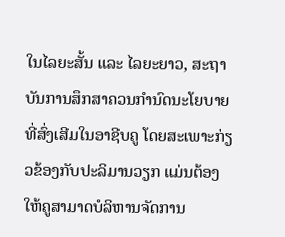ໃນໄລຍະສັ້ນ ແລະ ໄລຍະຍາວ, ສະຖາບັນການສຶກສາຄວນກຳນົດນະໂຍບາຍທີ່ສົ່ງເສີມໃນອາຊີບຄູ ໂດຍສະເພາະກ່ຽວຂ້ອງກັບປະລິມານວຽກ ແມ່ນຕ້ອງໃຫ້ຄູສາມາດບໍລິຫານຈັດການ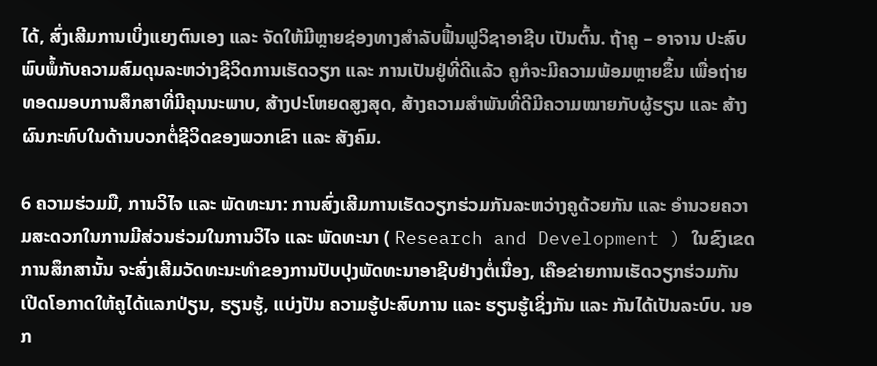ໄດ້, ສົ່ງເສີມການເບິ່ງແຍງຕົນເອງ ແລະ ຈັດໃຫ້ມີຫຼາຍຊ່ອງທາງສຳລັບຟື້ນຟູວິຊາອາຊີບ ເປັນຕົ້ນ. ຖ້າຄູ – ອາຈານ ປະສົບພົບພໍ້ກັບຄວາມສົມດຸນລະຫວ່າງຊີວິດການເຮັດວຽກ ແລະ ການເປັນຢູ່ທີ່ດີແລ້ວ ຄູກໍຈະມີຄວາມພ້ອມຫຼາຍຂຶ້ນ ເພື່ອຖ່າຍທອດມອບການສຶກສາທີ່ມີຄຸນນະພາບ, ສ້າງປະໂຫຍດສູງສຸດ, ສ້າງຄວາມສຳພັນທີ່ດີມີຄວາມໝາຍກັບຜູ້ຮຽນ ແລະ ສ້າງຜົນກະທົບໃນດ້ານບວກຕໍ່ຊີວິດຂອງພວກເຂົາ ແລະ ສັງຄົມ.

6 ຄວາມຮ່ວມມື, ການວິໄຈ ແລະ ພັດທະນາ: ການສົ່ງເສີມການເຮັດວຽກຮ່ວມກັນລະຫວ່າງຄູດ້ວຍກັນ ແລະ ອຳນວຍຄວາມສະດວກໃນການມີສ່ວນຮ່ວມໃນການວິໄຈ ແລະ ພັດທະນາ ( Research and Development ) ໃນຂົງເຂດການສຶກສານັ້ນ ຈະສົ່ງເສີມວັດທະນະທຳຂອງການປັບປຸງພັດທະນາອາຊີບຢ່າງຕໍ່ເນື່ອງ, ເຄືອຂ່າຍການເຮັດວຽກຮ່ວມກັນ ເປີດໂອກາດໃຫ້ຄູໄດ້ແລກປ່ຽນ, ຮຽນຮູ້, ແບ່ງປັນ ຄວາມຮູ້ປະສົບການ ແລະ ຮຽນຮູ້ເຊິ່ງກັນ ແລະ ກັນໄດ້ເປັນລະບົບ. ນອກ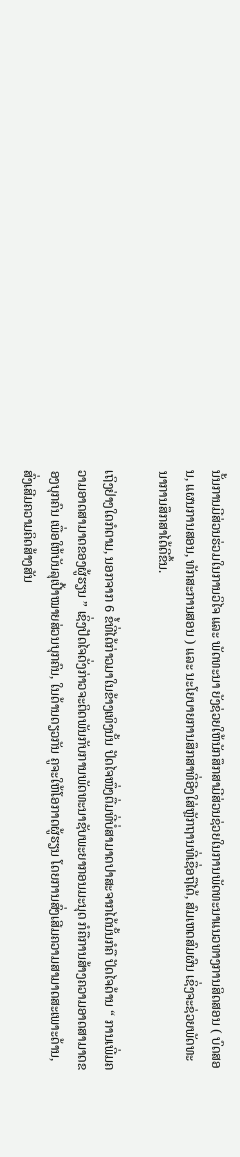ນັ້ນການມີສ່ວນຮ່ວມໃນການວິໄຈ ແລະ ພັດທະນາ ຍັງຊ່ວຍໃຫ້ນັກສຶກສາມີສ່ວນຊ່ວຍໃນການພັດທະນາແນວທາງການສິດສອນ ( ບົດສອນ, ແຜນການສອນ, ທັກສະການສອນ ) ແລະ ນະໂຍບາຍການສຶກສາທີ່ອີງໃສ່ຫຼັກຖານທີ່ເຊື່ອຖືໄດ້, ສົມເຫດສົມຜົນ ເຊິ່ງຈະຊ່ວຍພັດທະນາການສຶກສາໄດ້ດີຂຶ້ນ.

ເຖິງຢ່າງໃດກໍຕາມ, ນອກຈາກ 6 ຂໍ້ທີ່ໄດ້ກ່າວມາໃນຂ້າງເທິງນັ້ນ ປັດໄຈໜຶ່ງຕື່ມທີ່ບໍ່ສາມາດປາສະຈາກໄດ້ນັ້ນກໍຄື ປັດໄຈດ້ານ “ ການເພີ່ມຄວາມອາດສາມາດຂອງຜູ້ຮຽນ ” ເຊິ່ງປັດໄຈດັ່ງກ່າວຈະຕິດພັນກັບການພັດທະນາຊັບພະຍາກອນມະນຸດ ກໍຄືການສ້າງຄວາມອາດສາມາດຂອງບຸກຄົນ ເພື່ອໃຫ້ບັນລຸເປົ້າໝາຍສ່ວນບຸກຄົນ, ໃນດ້ານດຽວກັນ ຄູຈະໃຫ້ໂອກາດຜູ້ຮຽນ ໂດຍການສົ່ງເສີມຄວາມສາມາດສະເພາະດ້ານ, ສົ່ງເສີມຄວາມຄິດສ້າງສັນ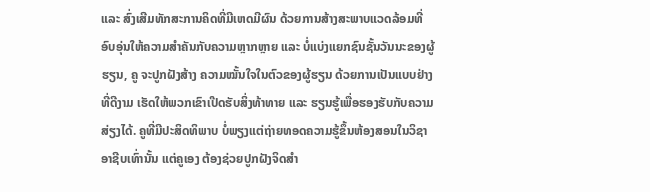ແລະ ສົ່ງເສີມທັກສະການຄິດທີ່ມີເຫດມີຜົນ ດ້ວຍການສ້າງສະພາບແວດລ້ອມທີ່ອົບອຸ່ນໃຫ້ຄວາມສຳຄັນກັບຄວາມຫຼາກຫຼາຍ ແລະ ບໍ່ແບ່ງແຍກຊົນຊັ້ນວັນນະຂອງຜູ້ຮຽນ, ຄູ ຈະປູກຝັງສ້າງ ຄວາມໝັ້ນໃຈໃນຕົວຂອງຜູ້ຮຽນ ດ້ວຍການເປັນແບບຢ່າງທີ່ດີງາມ ເຮັດໃຫ້ພວກເຂົາເປີດຮັບສິ່ງທ້າທາຍ ແລະ ຮຽນຮູ້ເພື່ອຮອງຮັບກັບຄວາມສ່ຽງໄດ້. ຄູທີ່ມີປະສິດທິພາບ ບໍ່ພຽງແຕ່ຖ່າຍທອດຄວາມຮູ້ຂຶ້ນຫ້ອງສອນໃນວິຊາອາຊີບເທົ່ານັ້ນ ແຕ່ຄູເອງ ຕ້ອງຊ່ວຍປູກຝັງຈິດສຳ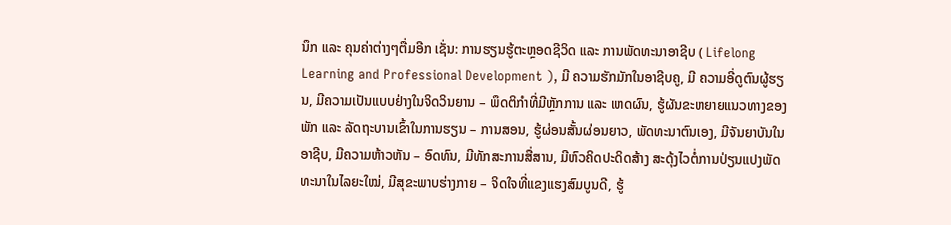ນຶກ ແລະ ຄຸນຄ່າຕ່າງໆຕື່ມອີກ ເຊັ່ນ: ການຮຽນຮູ້ຕະຫຼອດຊີວິດ ແລະ ການພັດທະນາອາຊີບ ( Lifelong Learning and Professional Development ), ມີ ຄວາມຮັກມັກໃນອາຊີບຄູ, ມີ ຄວາມອີ່ດູຕົນຜູ້ຮຽນ, ມີຄວາມເປັນແບບຢ່າງໃນຈິດວິນຍານ – ພຶດຕິກຳທີ່ມີຫຼັກການ ແລະ ເຫດຜົນ, ຮູ້ຜັນຂະຫຍາຍແນວທາງຂອງພັກ ແລະ ລັດຖະບານເຂົ້າໃນການຮຽນ – ການສອນ, ຮູ້ຜ່ອນສັ້ນຜ່ອນຍາວ, ພັດທະນາຕົນເອງ, ມີຈັນຍາບັນໃນອາຊີບ, ມີຄວາມຫ້າວຫັນ – ອົດທົນ, ມີທັກສະການສື່ສານ, ມີຫົວຄິດປະດິດສ້າງ ສະດຸ້ງໄວຕໍ່ການປ່ຽນແປງພັດທະນາໃນໄລຍະໃໝ່, ມີສຸຂະພາບຮ່າງກາຍ – ຈິດໃຈທີ່ແຂງແຮງສົມບູນດີ, ຮູ້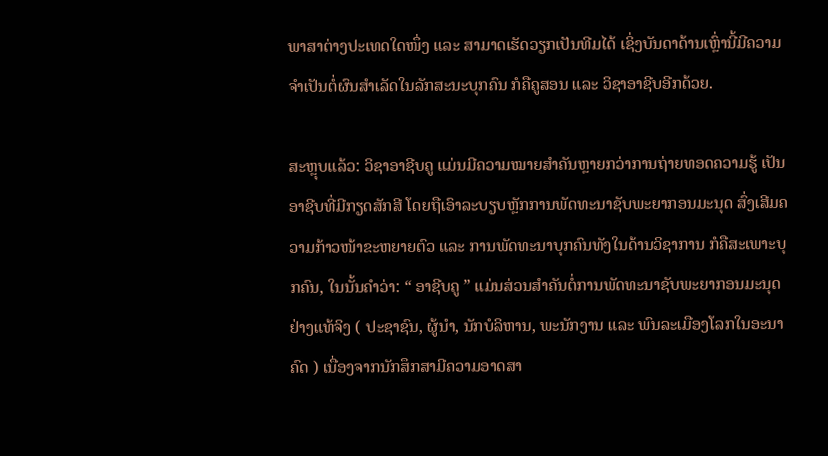ພາສາຕ່າງປະເທດໃດໜຶ່ງ ແລະ ສາມາດເຮັດວຽກເປັນທີມໄດ້ ເຊິ່ງບັນດາດ້ານເຫຼົ່ານີ້ມີຄວາມຈຳເປັນຕໍ່ຜົນສຳເລັດໃນລັກສະນະບຸກຄົນ ກໍຄືຄູສອນ ແລະ ວິຊາອາຊີບອີກດ້ວຍ.

ສະຫຼຸບແລ້ວ: ວິຊາອາຊີບຄູ ແມ່ນມີຄວາມໝາຍສຳຄັນຫຼາຍກວ່າການຖ່າຍທອດຄວາມຮູ້ ເປັນອາຊີບທີ່ມີກຽດສັກສີ ໂດຍຖືເອົາລະບຽບຫຼັກການພັດທະນາຊັບພະຍາກອນມະນຸດ ສົ່ງເສີມຄວາມກ້າວໜ້າຂະຫຍາຍຕົວ ແລະ ການພັດທະນາບຸກຄົນທັງໃນດ້ານວິຊາການ ກໍຄືສະເພາະບຸກຄົນ, ໃນນັ້ນຄໍາວ່າ: “ ອາຊີບຄູ ” ແມ່ນສ່ວນສໍາຄັນຕໍ່ການພັດທະນາຊັບພະຍາກອນມະນຸດຢ່າງແທ້ຈິງ ( ປະຊາຊົນ, ຜູ້ນຳ, ນັກບໍລິຫານ, ພະນັກງານ ແລະ ພົນລະເມືອງໂລກໃນອະນາຄົດ ) ເນື່ອງຈາກນັກສຶກສາມີຄວາມອາດສາ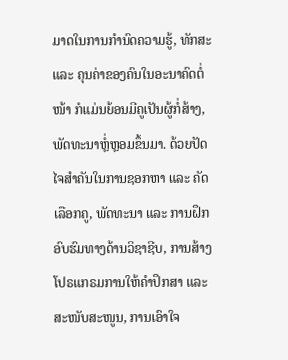ມາດໃນການກຳນົດຄວາມຮູ້, ທັກສະ ແລະ ຄຸນຄ່າຂອງຄົນໃນອະນາຄົດຕໍ່ໜ້າ ກໍແມ່ນຍ້ອນມີຄູເປັນຜູ້ກໍ່ສ້າງ, ພັດທະນາຫຼໍ່ຫຼອມຂຶ້ນມາ. ດ້ວຍປັດໄຈສຳຄັນໃນການຊອກຫາ ແລະ ຄັດເລືອກຄູ, ພັດທະນາ ແລະ ການຝຶກອົບຮົມທາງດ້ານວິຊາຊີບ, ການສ້າງໂປຣແກຣມການໃຫ້ຄຳປຶກສາ ແລະ ສະໜັບສະໜູນ, ການເອົາໃຈ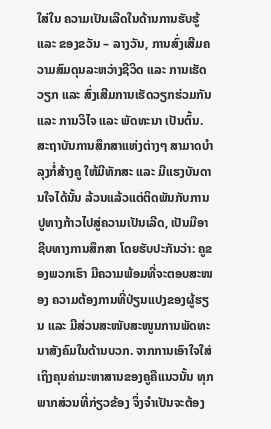ໃສ່ໃນ ຄວາມເປັນເລີດໃນດ້ານການຮັບຮູ້ ແລະ ຂອງຂວັນ – ລາງວັນ, ການສົ່ງເສີມຄວາມສົມດຸນລະຫວ່າງຊີວິດ ແລະ ການເຮັດວຽກ ແລະ ສົ່ງເສີມການເຮັດວຽກຮ່ວມກັນ ແລະ ການວິໄຈ ແລະ ພັດທະນາ ເປັນຕົ້ນ. ສະຖາບັນການສຶກສາແຫ່ງຕ່າງໆ ສາມາດບຳລຸງກໍ່ສ້າງຄູ ໃຫ້ມີທັກສະ ແລະ ມີແຮງບັນດານໃຈໄດ້ນັ້ນ ລ້ວນແລ້ວແຕ່ຕິດພັນກັບການປູທາງກ້າວໄປສູ່ຄວາມເປັນເລີດ, ເປັນມືອາຊີບທາງການສຶກສາ ໂດຍຮັບປະກັນວ່າ: ຄູຂອງພວກເຮົາ ມີຄວາມພ້ອມທີ່ຈະຕອບສະໜອງ ຄວາມຕ້ອງການທີ່ປ່ຽນແປງຂອງຜູ້ຮຽນ ແລະ ມີສ່ວນສະໜັບສະໜູນການພັດທະນາສັງຄົມໃນດ້ານບວກ. ຈາກການເອົາໃຈໃສ່ເຖິງຄຸນຄ່າມະຫາສານຂອງຄູຄືແນວນັ້ນ ທຸກພາກສ່ວນທີ່ກ່ຽວຂ້ອງ ຈຶ່ງຈຳເປັນຈະຕ້ອງ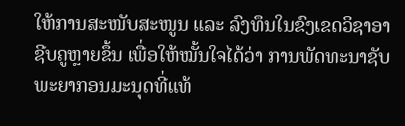ໃຫ້ການສະໜັບສະໜູນ ແລະ ລົງທຶນໃນຂົງເຂດວິຊາອາຊີບຄູຫຼາຍຂຶ້ນ ເພື່ອໃຫ້ໝັ້ນໃຈໄດ້ວ່າ ການພັດທະນາຊັບພະຍາກອນມະນຸດທີ່ແທ້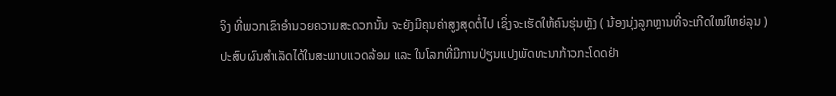ຈິງ ທີ່ພວກເຂົາອຳນວຍຄວາມສະດວກນັ້ນ ຈະຍັງມີຄຸນຄ່າສູງສຸດຕໍ່ໄປ ເຊິ່ງຈະເຮັດໃຫ້ຄົນຮຸ່ນຫຼັງ ( ນ້ອງນຸ່ງລູກຫຼານທີ່ຈະເກີດໃໝ່ໃຫຍ່ລຸນ ) ປະສົບຜົນສຳເລັດໄດ້ໃນສະພາບແວດລ້ອມ ແລະ ໃນໂລກທີ່ມີການປ່ຽນແປງພັດທະນາກ້າວກະໂດດຢ່າ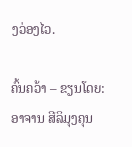ງວ່ອງໄວ.

ຄົ້ນຄວ້າ – ຂຽນໂດຍ:ອາຈານ ສີລິມຸງຄຸນ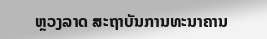ຫຼວງລາດ ສະຖາບັນການທະນາຄານ